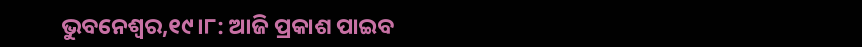ଭୁବନେଶ୍ୱର,୧୯।୮: ଆଜି ପ୍ରକାଶ ପାଇବ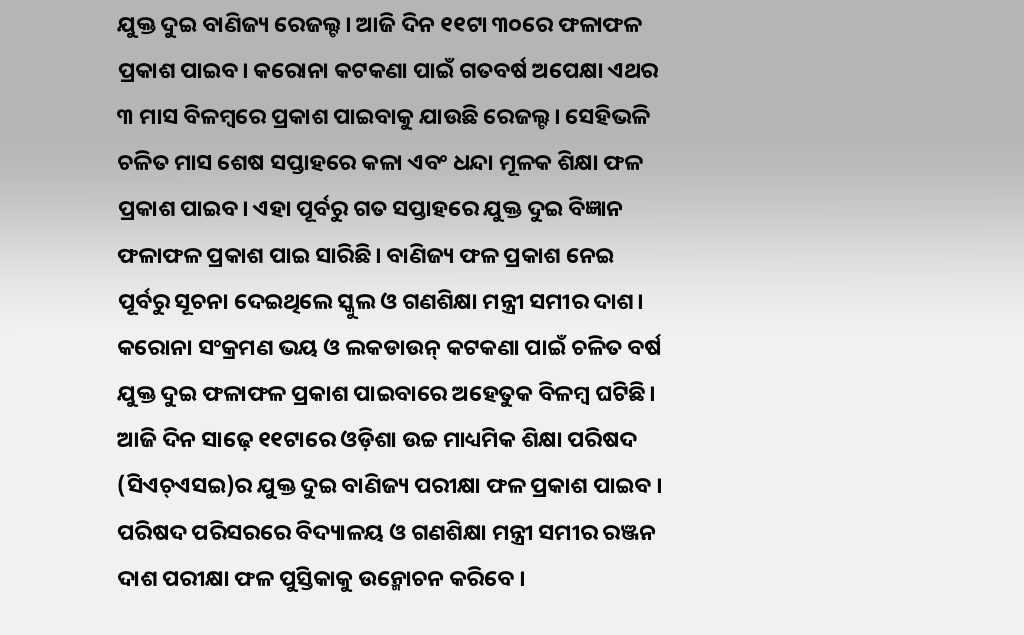ଯୁକ୍ତ ଦୁଇ ବାଣିଜ୍ୟ ରେଜଲ୍ଟ। ଆଜି ଦିନ ୧୧ଟା ୩୦ରେ ଫଳାଫଳ ପ୍ରକାଶ ପାଇବ। କରୋନା କଟକଣା ପାଇଁ ଗତବର୍ଷ ଅପେକ୍ଷା ଏଥର ୩ ମାସ ବିଳମ୍ବରେ ପ୍ରକାଶ ପାଇବାକୁ ଯାଉଛି ରେଜଲ୍ଟ। ସେହିଭଳି ଚଳିତ ମାସ ଶେଷ ସପ୍ତାହରେ କଳା ଏବଂ ଧନ୍ଦା ମୂଳକ ଶିକ୍ଷା ଫଳ ପ୍ରକାଶ ପାଇବ। ଏହା ପୂର୍ବରୁ ଗତ ସପ୍ତାହରେ ଯୁକ୍ତ ଦୁଇ ବିଜ୍ଞାନ ଫଳାଫଳ ପ୍ରକାଶ ପାଇ ସାରିଛି। ବାଣିଜ୍ୟ ଫଳ ପ୍ରକାଶ ନେଇ ପୂର୍ବରୁ ସୂଚନା ଦେଇଥିଲେ ସ୍କୁଲ ଓ ଗଣଶିକ୍ଷା ମନ୍ତ୍ରୀ ସମୀର ଦାଶ। କରୋନା ସଂକ୍ରମଣ ଭୟ ଓ ଲକଡାଉନ୍ କଟକଣା ପାଇଁ ଚଳିତ ବର୍ଷ ଯୁକ୍ତ ଦୁଇ ଫଳାଫଳ ପ୍ରକାଶ ପାଇବାରେ ଅହେତୁକ ବିଳମ୍ବ ଘଟିଛି।
ଆଜି ଦିନ ସାଢ଼େ ୧୧ଟାରେ ଓଡ଼ିଶା ଉଚ୍ଚ ମାଧ୍ୟମିକ ଶିକ୍ଷା ପରିଷଦ (ସିଏଚ୍ଏସଇ)ର ଯୁକ୍ତ ଦୁଇ ବାଣିଜ୍ୟ ପରୀକ୍ଷା ଫଳ ପ୍ରକାଶ ପାଇବ । ପରିଷଦ ପରିସରରେ ବିଦ୍ୟାଳୟ ଓ ଗଣଶିକ୍ଷା ମନ୍ତ୍ରୀ ସମୀର ରଞ୍ଜନ ଦାଶ ପରୀକ୍ଷା ଫଳ ପୁସ୍ତିକାକୁ ଉନ୍ମୋଚନ କରିବେ ।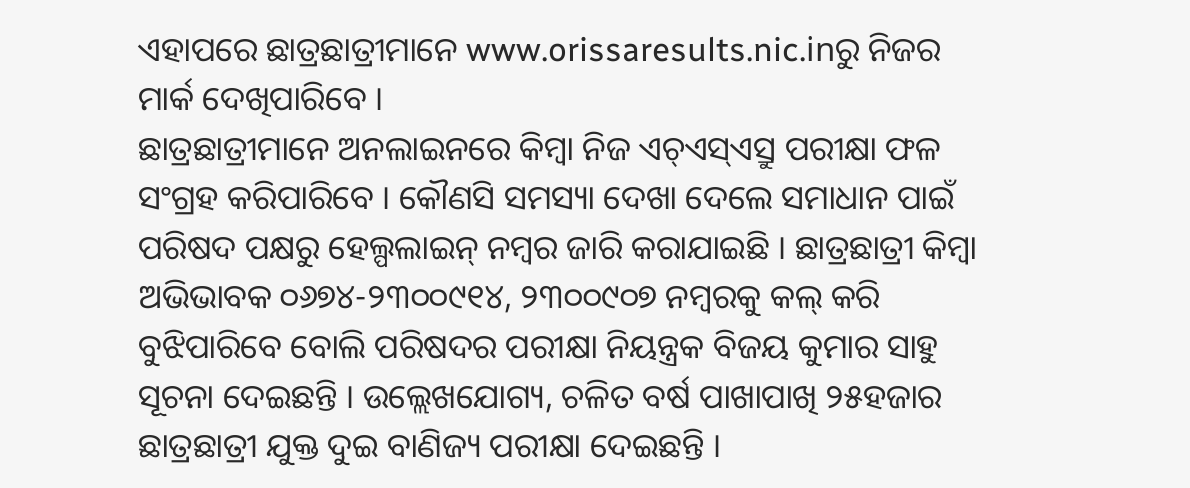ଏହାପରେ ଛାତ୍ରଛାତ୍ରୀମାନେ www.orissaresults.nic.inରୁ ନିଜର ମାର୍କ ଦେଖିପାରିବେ ।
ଛାତ୍ରଛାତ୍ରୀମାନେ ଅନଲାଇନରେ କିମ୍ବା ନିଜ ଏଚ୍ଏସ୍ଏସ୍ରୁ ପରୀକ୍ଷା ଫଳ ସଂଗ୍ରହ କରିପାରିବେ । କୌଣସି ସମସ୍ୟା ଦେଖା ଦେଲେ ସମାଧାନ ପାଇଁ ପରିଷଦ ପକ୍ଷରୁ ହେଲ୍ପଲାଇନ୍ ନମ୍ବର ଜାରି କରାଯାଇଛି । ଛାତ୍ରଛାତ୍ରୀ କିମ୍ବା ଅଭିଭାବକ ୦୬୭୪-୨୩୦୦୯୧୪, ୨୩୦୦୯୦୭ ନମ୍ବରକୁ କଲ୍ କରି ବୁଝିପାରିବେ ବୋଲି ପରିଷଦର ପରୀକ୍ଷା ନିୟନ୍ତ୍ରକ ବିଜୟ କୁମାର ସାହୁ ସୂଚନା ଦେଇଛନ୍ତି । ଉଲ୍ଲେଖଯୋଗ୍ୟ, ଚଳିତ ବର୍ଷ ପାଖାପାଖି ୨୫ହଜାର ଛାତ୍ରଛାତ୍ରୀ ଯୁକ୍ତ ଦୁଇ ବାଣିଜ୍ୟ ପରୀକ୍ଷା ଦେଇଛନ୍ତି ।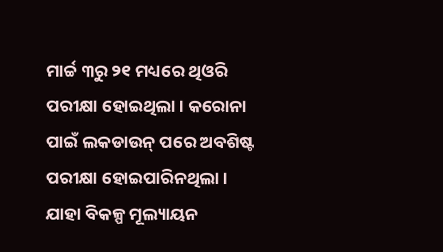ମାର୍ଚ୍ଚ ୩ରୁ ୨୧ ମଧ୍ୟରେ ଥିଓରି ପରୀକ୍ଷା ହୋଇଥିଲା । କରୋନା ପାଇଁ ଲକଡାଉନ୍ ପରେ ଅବଶିଷ୍ଟ ପରୀକ୍ଷା ହୋଇପାରିନଥିଲା । ଯାହା ବିକଳ୍ପ ମୂଲ୍ୟାୟନ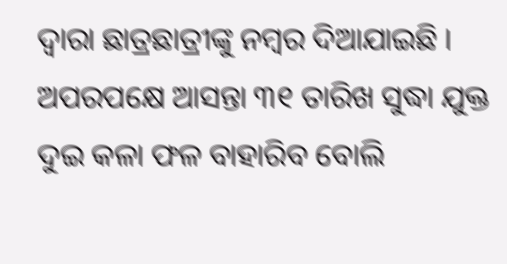ଦ୍ୱାରା ଛାତ୍ରଛାତ୍ରୀଙ୍କୁ ନମ୍ବର ଦିଆଯାଇଛି । ଅପରପକ୍ଷେ ଆସନ୍ତା ୩୧ ତାରିଖ ସୁଦ୍ଧା ଯୁକ୍ତ ଦୁଇ କଳା ଫଳ ବାହାରିବ ବୋଲି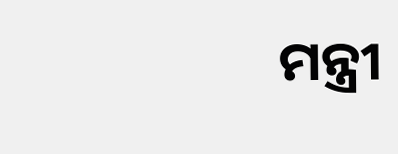ମନ୍ତ୍ରୀ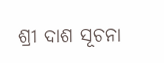ଶ୍ରୀ ଦାଶ ସୂଚନା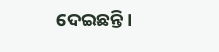ଦେଇଛନ୍ତି ।